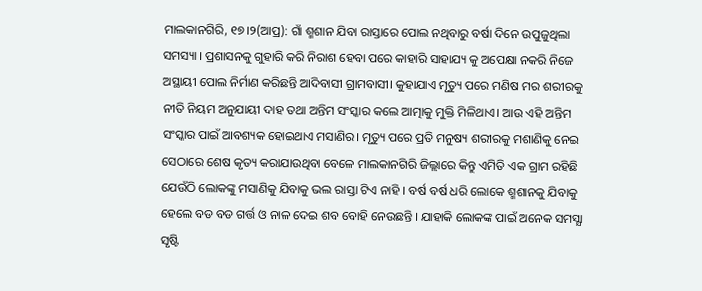ମାଲକାନଗିରି, ୧୭।୨(ଆପ୍ର): ଗାଁ ଶ୍ମଶାନ ଯିବା ରାସ୍ତାରେ ପୋଲ ନଥିବାରୁ ବର୍ଷା ଦିନେ ଉପୁଜୁଥିଲା ସମସ୍ୟା । ପ୍ରଶାସନକୁ ଗୁହାରି କରି ନିରାଶ ହେବା ପରେ କାହାରି ସାହାଯ୍ୟ କୁ ଅପେକ୍ଷା ନକରି ନିଜେ ଅସ୍ଥାୟୀ ପୋଲ ନିର୍ମାଣ କରିଛନ୍ତି ଆଦିବାସୀ ଗ୍ରାମବାସୀ। କୁହାଯାଏ ମୃତ୍ୟୁ ପରେ ମଣିଷ ମର ଶରୀରକୁ ନୀତି ନିୟମ ଅନୁଯାୟୀ ଦାହ ତଥା ଅନ୍ତିମ ସଂସ୍କାର କଲେ ଆତ୍ମାକୁ ମୁକ୍ତି ମିଳିଥାଏ। ଆଉ ଏହି ଅନ୍ତିମ ସଂସ୍କାର ପାଇଁ ଆବଶ୍ୟକ ହୋଇଥାଏ ମସାଣିର। ମୃତ୍ୟୁ ପରେ ପ୍ରତି ମନୁଷ୍ୟ ଶରୀରକୁ ମଶାଣିକୁ ନେଇ ସେଠାରେ ଶେଷ କୃତ୍ୟ କରାଯାଉଥିବା ବେଳେ ମାଲକାନଗିରି ଜିଲ୍ଲାରେ କିନ୍ତୁ ଏମିତି ଏକ ଗ୍ରାମ ରହିଛି ଯେଉଁଠି ଲୋକଙ୍କୁ ମସାଣିକୁ ଯିବାକୁ ଭଲ ରାସ୍ତା ଟିଏ ନାହି । ବର୍ଷ ବର୍ଷ ଧରି ଲୋକେ ଶ୍ମଶାନକୁ ଯିବାକୁ ହେଲେ ବଡ ବଡ ଗର୍ତ୍ତ ଓ ନାଳ ଦେଇ ଶବ ବୋହି ନେଉଛନ୍ତି । ଯାହାକି ଲୋକଙ୍କ ପାଇଁ ଅନେକ ସମସ୍ଯା ସୃଷ୍ଟି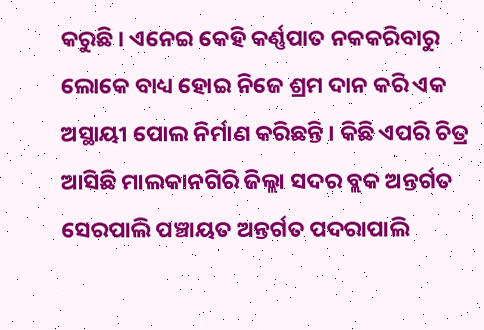କରୁଛି । ଏନେଇ କେହି କର୍ଣ୍ଣପାତ ନକକରିବାରୁ ଲୋକେ ବାଧ୍ୟ ହୋଇ ନିଜେ ଶ୍ରମ ଦାନ କରି ଏକ ଅସ୍ଥାୟୀ ପୋଲ ନିର୍ମାଣ କରିଛନ୍ତି । କିଛି ଏପରି ଚିତ୍ର ଆସିଛି ମାଲକାନଗିରି ଜିଲ୍ଲା ସଦର ବ୍ଲକ ଅନ୍ତର୍ଗତ ସେରପାଲି ପଞ୍ଚାୟତ ଅନ୍ତର୍ଗତ ପଦରାପାଲି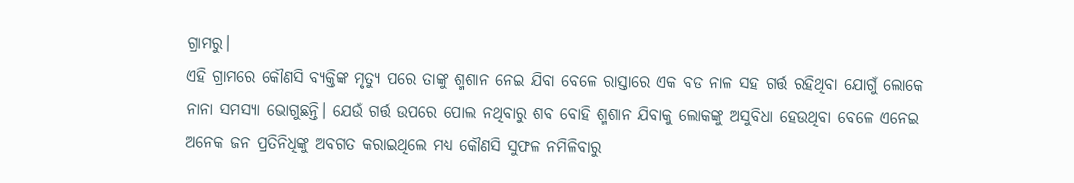ଗ୍ରାମରୁ।
ଏହି ଗ୍ରାମରେ କୌଣସି ବ୍ୟକ୍ତିଙ୍କ ମୃତ୍ୟୁ ପରେ ତାଙ୍କୁ ଶ୍ମଶାନ ନେଇ ଯିବା ବେଳେ ରାସ୍ତାରେ ଏକ ବଡ ନାଳ ସହ ଗର୍ତ୍ତ ରହିଥିବା ଯୋଗୁଁ ଲୋକେ ନାନା ସମସ୍ୟା ଭୋଗୁଛନ୍ତି। ଯେଉଁ ଗର୍ତ୍ତ ଉପରେ ପୋଲ ନଥିବାରୁ ଶବ ବୋହି ଶ୍ମଶାନ ଯିବାକୁ ଲୋକଙ୍କୁ ଅସୁବିଧା ହେଉଥିବା ବେଳେ ଏନେଇ ଅନେକ ଜନ ପ୍ରତିନିଧିଙ୍କୁ ଅବଗତ କରାଇଥିଲେ ମଧ୍ୟ କୌଣସି ସୁଫଳ ନମିଳିବାରୁ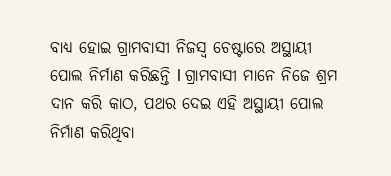ବାଧ୍ୟ ହୋଇ ଗ୍ରାମବାସୀ ନିଜସ୍ୱ ଚେଷ୍ଟାରେ ଅସ୍ଥାୟୀ ପୋଲ ନିର୍ମାଣ କରିଛନ୍ତି l ଗ୍ରାମବାସୀ ମାନେ ନିଜେ ଶ୍ରମ ଦାନ କରି କାଠ, ପଥର ଦେଇ ଏହି ଅସ୍ଥାୟୀ ପୋଲ ନିର୍ମାଣ କରିଥିବା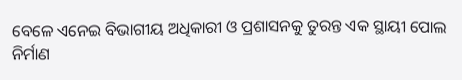ବେଳେ ଏନେଇ ବିଭାଗୀୟ ଅଧିକାରୀ ଓ ପ୍ରଶାସନକୁ ତୁରନ୍ତ ଏକ ସ୍ଥାୟୀ ପୋଲ ନିର୍ମାଣ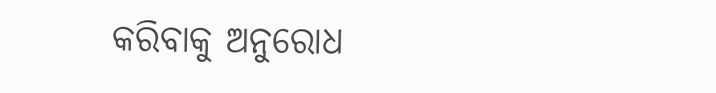କରିବାକୁ ଅନୁରୋଧ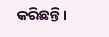କରିଛନ୍ତି।